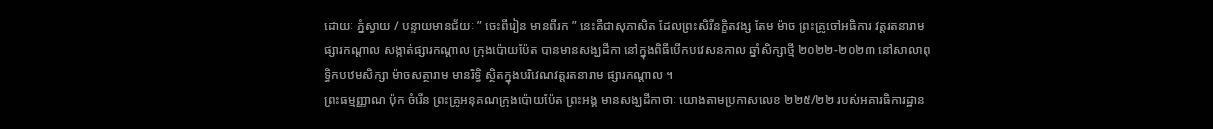ដោយៈ ភ្នំស្វាយ / បន្ទាយមានជ័យៈ ” ចេះពីរៀន មានពីរក ” នេះគឺជាសុភាសិត ដែលព្រះសិរីនក្ខិតវង្ស តែម ម៉ាច ព្រះគ្រូចៅអធិការ វត្តរតនារាម ផ្សារកណ្ដាល សង្កាត់ផ្សារកណ្ដាល ក្រុងប៉ោយប៉ែត បានមានសង្ឃដីកា នៅក្នុងពិធីបើកបវេសនកាល ឆ្នាំសិក្សាថ្មី ២០២២-២០២៣ នៅសាលាពុទ្ធិកបឋមសិក្សា ម៉ាចសត្ថារាម មានរិទ្ធិ ស្ថិតក្នុងបរិវេណវត្តរតនារាម ផ្សារកណ្ដាល ។
ព្រះធម្មញ្ញាណ ប៉ុក ចំរើន ព្រះគ្រូអនុគណក្រុងប៉ោយប៉ែត ព្រះអង្គ មានសង្ឃដីកាថាៈ យោងតាមប្រកាសលេខ ២២៥/២២ របស់អគារធិការដ្ឋាន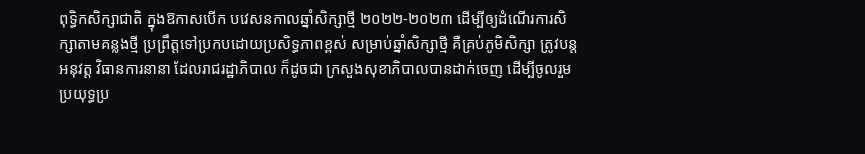ពុទ្ធិកសិក្សាជាតិ ក្នុងឱកាសបើក បវេសនកាលឆ្នាំសិក្សាថ្មី ២០២២-២០២៣ ដើម្បីឲ្យដំណើរការសិក្សាតាមគន្លងថ្មី ប្រព្រឹត្តទៅប្រកបដោយប្រសិទ្ធភាពខ្ពស់ សម្រាប់ឆ្នាំសិក្សាថ្មី គឺគ្រប់ភូមិសិក្សា ត្រូវបន្តអនុវត្ត វិធានការនានា ដែលរាជរដ្ឋាភិបាល ក៏ដូចជា ក្រសួងសុខាភិបាលបានដាក់ចេញ ដើម្បីចូលរួមប្រយុទ្ធប្រ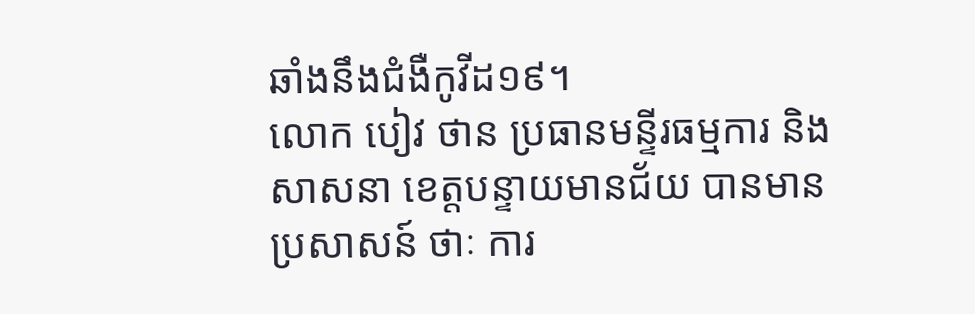ឆាំងនឹងជំងឺកូវីដ១៩។
លោក បៀវ ថាន ប្រធានមន្ទីរធម្មការ និងសាសនា ខេត្តបន្ទាយមានជ័យ បានមានប្រសាសន៍ ថាៈ ការ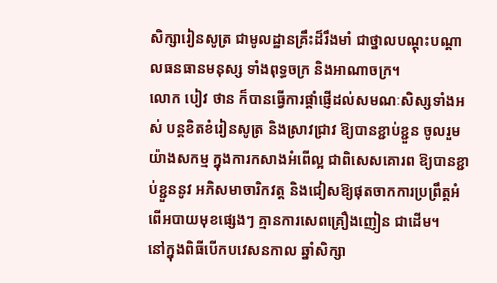សិក្សារៀនសូត្រ ជាមូលដ្ឋានគ្រឹះដ៏រឹងមាំ ជាថ្នាលបណ្ដុះបណ្ដាលធនធានមនុស្ស ទាំងពុទ្ធចក្រ និងអាណាចក្រ។
លោក បៀវ ថាន ក៏បានធ្វើការផ្តាំផ្ញើដល់សមណៈសិស្សទាំងអស់ បន្តខិតខំរៀនសូត្រ និងស្រាវជ្រាវ ឱ្យបានខ្ជាប់ខ្ជួន ចូលរួមយ៉ាងសកម្ម ក្នុងការកសាងអំពើល្អ ជាពិសេសគោរព ឱ្យបានខ្ជាប់ខ្ជួននូវ អភិសមាចារិកវត្ត និងជៀសឱ្យផុតចាកការប្រព្រឹត្តអំពើអបាយមុខផ្សេងៗ គ្មានការសេពគ្រឿងញៀន ជាដើម។
នៅក្នុងពិធីបើកបវេសនកាល ឆ្នាំសិក្សា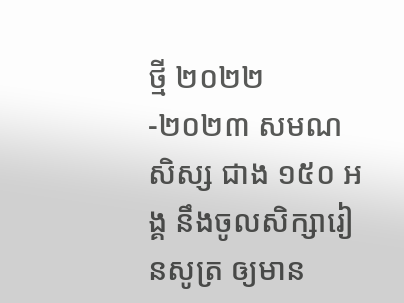ថ្មី ២០២២-២០២៣ សមណសិស្ស ជាង ១៥០ អង្គ នឹងចូលសិក្សារៀនសូត្រ ឲ្យមាន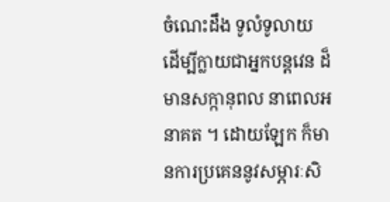ចំណេះដឹង ទូលំទូលាយ ដើម្បីក្លាយជាអ្នកបន្តវេន ដ៏មានសក្កានុពល នាពេលអនាគត ។ ដោយឡែក ក៏មានការប្រគេននូវសម្ភារៈសិ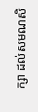ក្សា ដល់សមណសិ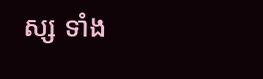ស្ស ទាំង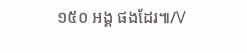១៥០ អង្គ ផងដែរ៕/V